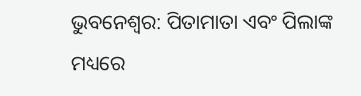ଭୁବନେଶ୍ବର: ପିତାମାତା ଏବଂ ପିଲାଙ୍କ ମଧ୍ୟରେ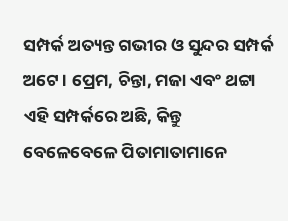ସମ୍ପର୍କ ଅତ୍ୟନ୍ତ ଗଭୀର ଓ ସୁନ୍ଦର ସମ୍ପର୍କ ଅଟେ । ପ୍ରେମ, ଚିନ୍ତା, ମଜା ଏବଂ ଥଟ୍ଟା ଏହି ସମ୍ପର୍କରେ ଅଛି, କିନ୍ତୁ ବେଳେବେଳେ ପିତାମାତାମାନେ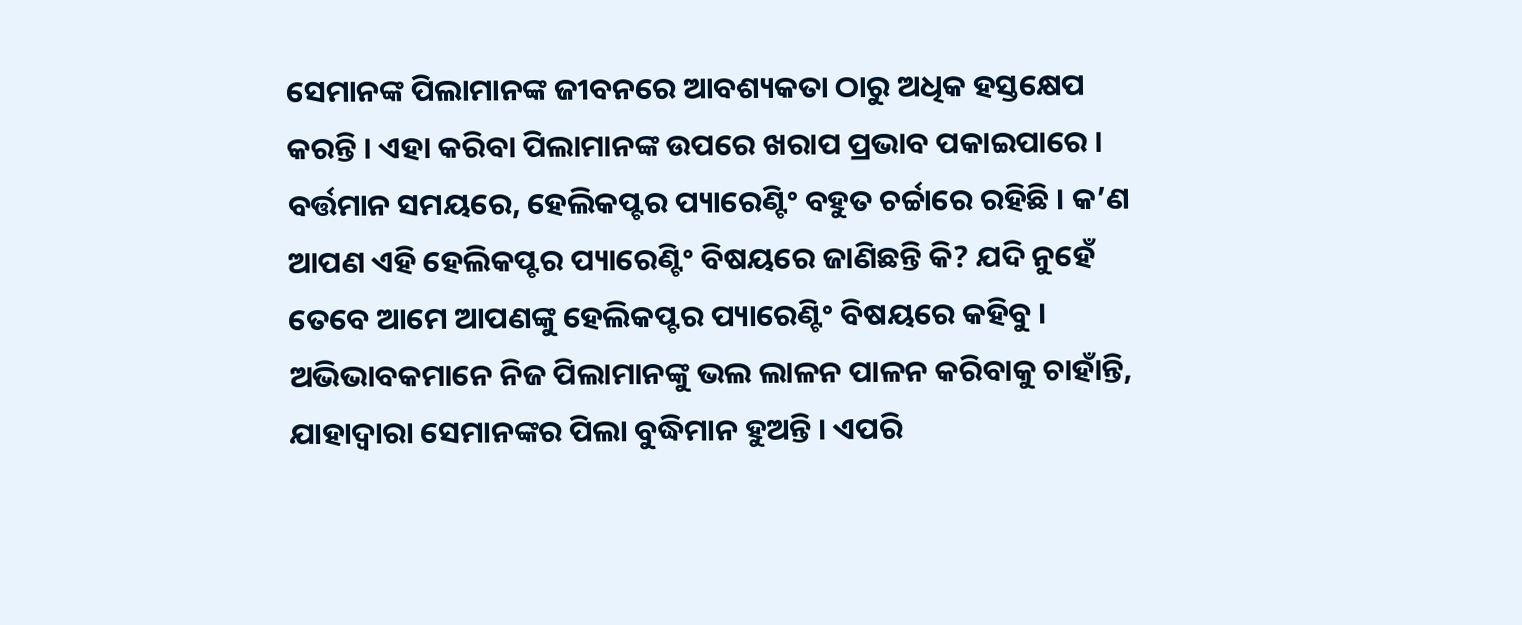ସେମାନଙ୍କ ପିଲାମାନଙ୍କ ଜୀବନରେ ଆବଶ୍ୟକତା ଠାରୁ ଅଧିକ ହସ୍ତକ୍ଷେପ କରନ୍ତି । ଏହା କରିବା ପିଲାମାନଙ୍କ ଉପରେ ଖରାପ ପ୍ରଭାବ ପକାଇପାରେ ।
ବର୍ତ୍ତମାନ ସମୟରେ, ହେଲିକପ୍ଟର ପ୍ୟାରେଣ୍ଟିଂ ବହୁତ ଚର୍ଚ୍ଚାରେ ରହିଛି । କ’ଣ ଆପଣ ଏହି ହେଲିକପ୍ଟର ପ୍ୟାରେଣ୍ଟିଂ ବିଷୟରେ ଜାଣିଛନ୍ତି କି? ଯଦି ନୁହେଁ ତେବେ ଆମେ ଆପଣଙ୍କୁ ହେଲିକପ୍ଟର ପ୍ୟାରେଣ୍ଟିଂ ବିଷୟରେ କହିବୁ ।
ଅଭିଭାବକମାନେ ନିଜ ପିଲାମାନଙ୍କୁ ଭଲ ଲାଳନ ପାଳନ କରିବାକୁ ଚାହାଁନ୍ତି, ଯାହାଦ୍ୱାରା ସେମାନଙ୍କର ପିଲା ବୁଦ୍ଧିମାନ ହୁଅନ୍ତି । ଏପରି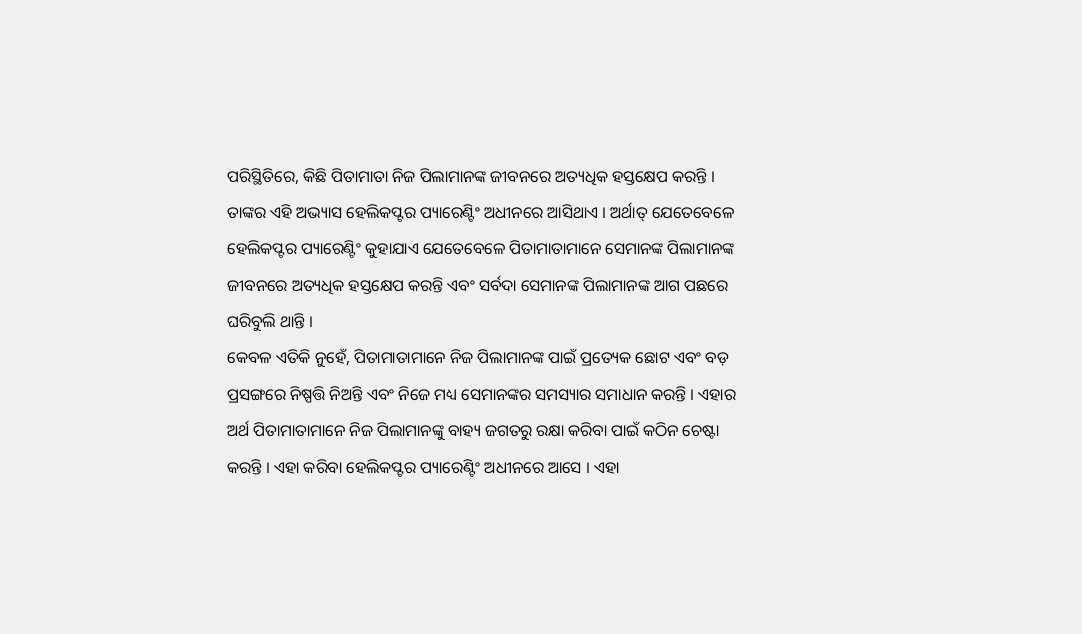ପରିସ୍ଥିତିରେ, କିଛି ପିତାମାତା ନିଜ ପିଲାମାନଙ୍କ ଜୀବନରେ ଅତ୍ୟଧିକ ହସ୍ତକ୍ଷେପ କରନ୍ତି । ତାଙ୍କର ଏହି ଅଭ୍ୟାସ ହେଲିକପ୍ଟର ପ୍ୟାରେଣ୍ଟିଂ ଅଧୀନରେ ଆସିଥାଏ । ଅର୍ଥାତ୍ ଯେତେବେଳେ ହେଲିକପ୍ଟର ପ୍ୟାରେଣ୍ଟିଂ କୁହାଯାଏ ଯେତେବେଳେ ପିତାମାତାମାନେ ସେମାନଙ୍କ ପିଲାମାନଙ୍କ ଜୀବନରେ ଅତ୍ୟଧିକ ହସ୍ତକ୍ଷେପ କରନ୍ତି ଏବଂ ସର୍ବଦା ସେମାନଙ୍କ ପିଲାମାନଙ୍କ ଆଗ ପଛରେ ଘରିବୁଲି ଥାନ୍ତି ।
କେବଳ ଏତିକି ନୁହେଁ, ପିତାମାତାମାନେ ନିଜ ପିଲାମାନଙ୍କ ପାଇଁ ପ୍ରତ୍ୟେକ ଛୋଟ ଏବଂ ବଡ଼ ପ୍ରସଙ୍ଗରେ ନିଷ୍ପତ୍ତି ନିଅନ୍ତି ଏବଂ ନିଜେ ମଧ୍ୟ ସେମାନଙ୍କର ସମସ୍ୟାର ସମାଧାନ କରନ୍ତି । ଏହାର ଅର୍ଥ ପିତାମାତାମାନେ ନିଜ ପିଲାମାନଙ୍କୁ ବାହ୍ୟ ଜଗତରୁ ରକ୍ଷା କରିବା ପାଇଁ କଠିନ ଚେଷ୍ଟା କରନ୍ତି । ଏହା କରିବା ହେଲିକପ୍ଟର ପ୍ୟାରେଣ୍ଟିଂ ଅଧୀନରେ ଆସେ । ଏହା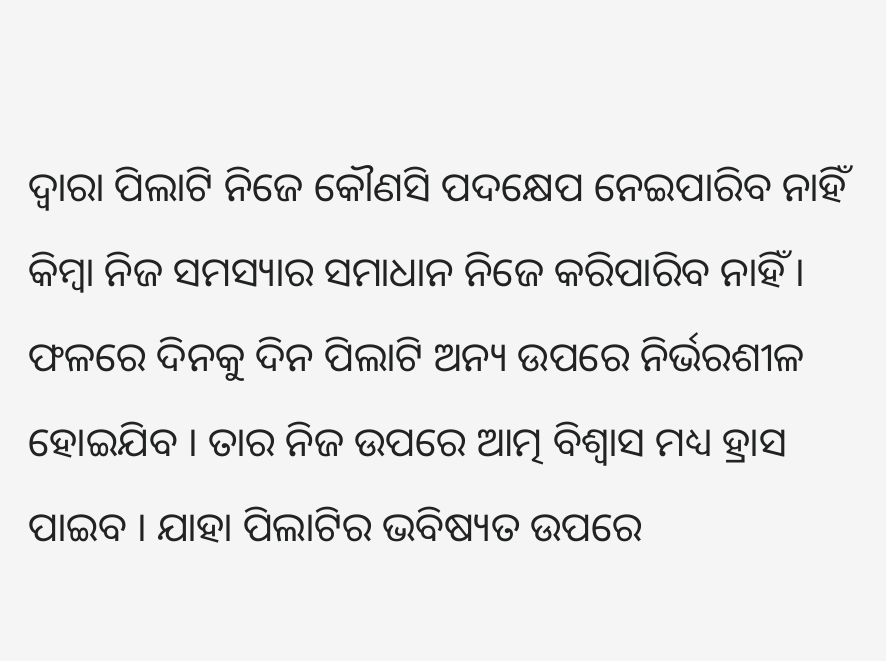ଦ୍ବାରା ପିଲାଟି ନିଜେ କୌଣସି ପଦକ୍ଷେପ ନେଇପାରିବ ନାହିଁ କିମ୍ବା ନିଜ ସମସ୍ୟାର ସମାଧାନ ନିଜେ କରିପାରିବ ନାହିଁ । ଫଳରେ ଦିନକୁ ଦିନ ପିଲାଟି ଅନ୍ୟ ଉପରେ ନିର୍ଭରଶୀଳ ହୋଇଯିବ । ତାର ନିଜ ଉପରେ ଆତ୍ମ ବିଶ୍ବାସ ମଧ୍ୟ ହ୍ରାସ ପାଇବ । ଯାହା ପିଲାଟିର ଭବିଷ୍ୟତ ଉପରେ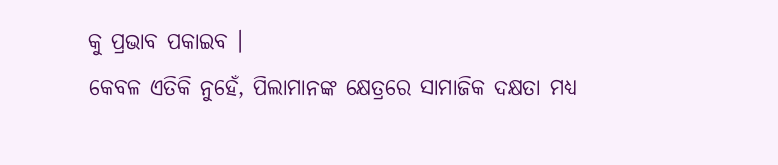କୁ ପ୍ରଭାବ ପକାଇବ ।
କେବଳ ଏତିକି ନୁହେଁ, ପିଲାମାନଙ୍କ କ୍ଷେତ୍ରରେ ସାମାଜିକ ଦକ୍ଷତା ମଧ୍ୟ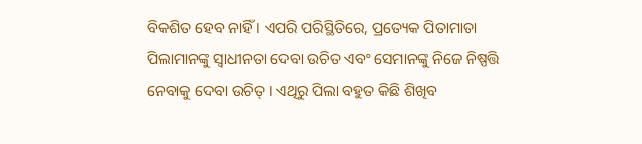ବିକଶିତ ହେବ ନାହିଁ । ଏପରି ପରିସ୍ଥିତିରେ, ପ୍ରତ୍ୟେକ ପିତାମାତା ପିଲାମାନଙ୍କୁ ସ୍ୱାଧୀନତା ଦେବା ଉଚିତ ଏବଂ ସେମାନଙ୍କୁ ନିଜେ ନିଷ୍ପତ୍ତି ନେବାକୁ ଦେବା ଉଚିତ୍ । ଏଥିରୁ ପିଲା ବହୁତ କିଛି ଶିଖିବ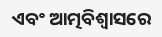ଏବଂ ଆତ୍ମବିଶ୍ୱାସରେ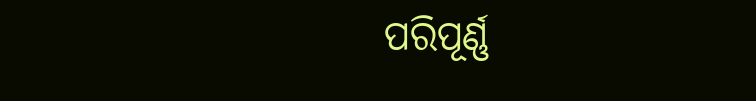ପରିପୂର୍ଣ୍ଣ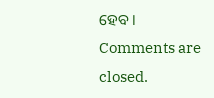ହେବ ।
Comments are closed.